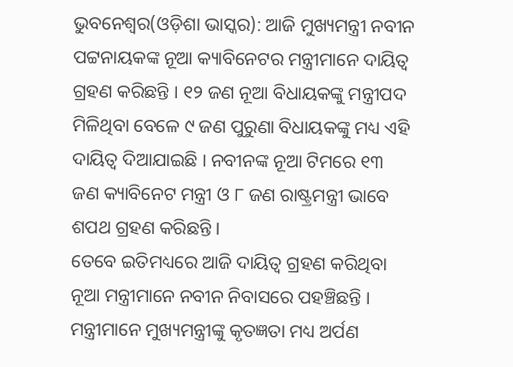ଭୁବନେଶ୍ୱର(ଓଡ଼ିଶା ଭାସ୍କର): ଆଜି ମୁଖ୍ୟମନ୍ତ୍ରୀ ନବୀନ ପଟ୍ଟନାୟକଙ୍କ ନୂଆ କ୍ୟାବିନେଟର ମନ୍ତ୍ରୀମାନେ ଦାୟିତ୍ୱ ଗ୍ରହଣ କରିଛନ୍ତି । ୧୨ ଜଣ ନୂଆ ବିଧାୟକଙ୍କୁ ମନ୍ତ୍ରୀପଦ ମିଳିଥିବା ବେଳେ ୯ ଜଣ ପୁରୁଣା ବିଧାୟକଙ୍କୁ ମଧ୍ୟ ଏହି ଦାୟିତ୍ୱ ଦିଆଯାଇଛି । ନବୀନଙ୍କ ନୂଆ ଟିମରେ ୧୩ ଜଣ କ୍ୟାବିନେଟ ମନ୍ତ୍ରୀ ଓ ୮ ଜଣ ରାଷ୍ଟ୍ରମନ୍ତ୍ରୀ ଭାବେ ଶପଥ ଗ୍ରହଣ କରିଛନ୍ତି ।
ତେବେ ଇତିମଧ୍ୟରେ ଆଜି ଦାୟିତ୍ୱ ଗ୍ରହଣ କରିଥିବା ନୂଆ ମନ୍ତ୍ରୀମାନେ ନବୀନ ନିବାସରେ ପହଞ୍ଚିଛନ୍ତି । ମନ୍ତ୍ରୀମାନେ ମୁଖ୍ୟମନ୍ତ୍ରୀଙ୍କୁ କୃତଜ୍ଞତା ମଧ୍ୟ ଅର୍ପଣ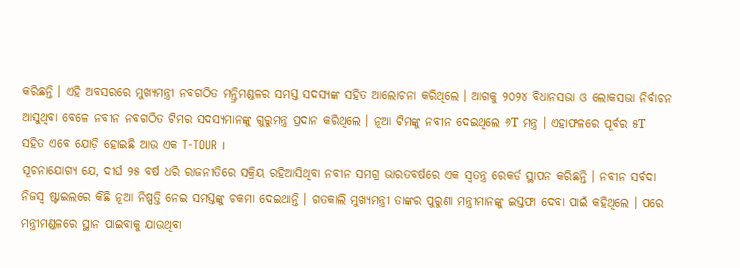କରିଛନ୍ତି । ଏହି ଅବସରରେ ମୁଖ୍ୟମନ୍ତ୍ରୀ ନବଗଠିତ ମନ୍ତ୍ରିମଣ୍ଡଳର ସମସ୍ତ ସଦସ୍ୟଙ୍କ ସହିତ ଆଲୋଚନା କରିଥିଲେ । ଆଗକୁ ୨୦୨୪ ବିଧାନସଭା ଓ ଲୋକସଭା ନିର୍ବାଚନ ଆସୁଥିବା ବେଳେ ନବୀନ ନବଗଠିତ ଟିମର ସଦସ୍ୟମାନଙ୍କୁ ଗୁରୁମନ୍ତ୍ର ପ୍ରଦାନ କରିଥିଲେ । ନୂଆ ଟିମଙ୍କୁ ନବୀନ ଦେଇଥିଲେ ୬T ମନ୍ତ୍ର । ଏହାଫଳରେ ପୂର୍ବର ୫T ସହିତ ଏବେ ଯୋଡ଼ି ହୋଇଛି ଆଉ ଏକ T-TOUR ।
ସୂଚନାଯୋଗ୍ୟ ଯେ, ଦୀର୍ଘ ୨୫ ବର୍ଷ ଧରି ରାଜନୀତିରେ ସକ୍ରିୟ ରହିଆସିଥିବା ନବୀନ ସମଗ୍ର ଭାରତବର୍ଷରେ ଏକ ସ୍ୱତନ୍ତ୍ର ରେକର୍ଡ ସ୍ଥାପନ କରିଛନ୍ତି । ନବୀନ ସର୍ବଦା ନିଜସ୍ୱ ଷ୍ଟାଇଲରେ କିଛି ନୂଆ ନିଷ୍ପତ୍ତି ନେଇ ସମସ୍ତଙ୍କୁ ଚକମା ଦେଇଥାନ୍ତି । ଗତକାଲି ମୁଖ୍ୟମନ୍ତ୍ରୀ ତାଙ୍କର ପୁରୁଣା ମନ୍ତ୍ରୀମାନଙ୍କୁ ଇସ୍ତଫା ଦେବା ପାଇଁ କହିଥିଲେ । ପରେ ମନ୍ତ୍ରୀମଣ୍ଡଳରେ ସ୍ଥାନ ପାଇବାକୁ ଯାଉଥିବା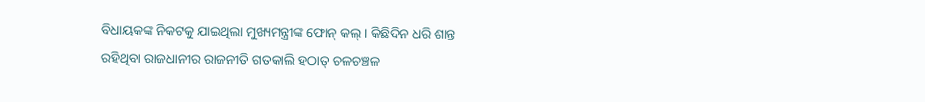ବିଧାୟକଙ୍କ ନିକଟକୁ ଯାଇଥିଲା ମୁଖ୍ୟମନ୍ତ୍ରୀଙ୍କ ଫୋନ୍ କଲ୍ । କିଛିଦିନ ଧରି ଶାନ୍ତ ରହିଥିବା ରାଜଧାନୀର ରାଜନୀତି ଗତକାଲି ହଠାତ୍ ଚଳଚଞ୍ଚଳ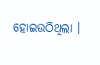ହୋଇଉଠିଥିଲା ।